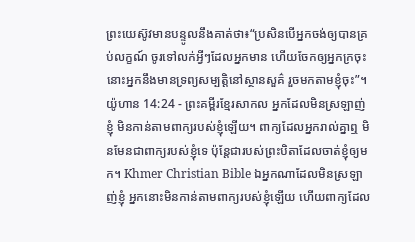ព្រះយេស៊ូវមានបន្ទូលនឹងគាត់ថា៖“ប្រសិនបើអ្នកចង់ឲ្យបានគ្រប់លក្ខណ៍ ចូរទៅលក់អ្វីៗដែលអ្នកមាន ហើយចែកឲ្យអ្នកក្រចុះ នោះអ្នកនឹងមានទ្រព្យសម្បត្តិនៅស្ថានសួគ៌ រួចមកតាមខ្ញុំចុះ”។
យ៉ូហាន 14:24 - ព្រះគម្ពីរខ្មែរសាកល អ្នកដែលមិនស្រឡាញ់ខ្ញុំ មិនកាន់តាមពាក្យរបស់ខ្ញុំឡើយ។ ពាក្យដែលអ្នករាល់គ្នាឮ មិនមែនជាពាក្យរបស់ខ្ញុំទេ ប៉ុន្តែជារបស់ព្រះបិតាដែលចាត់ខ្ញុំឲ្យមក។ Khmer Christian Bible ឯអ្នកណាដែលមិនស្រឡាញ់ខ្ញុំ អ្នកនោះមិនកាន់តាមពាក្យរបស់ខ្ញុំឡើយ ហើយពាក្យដែល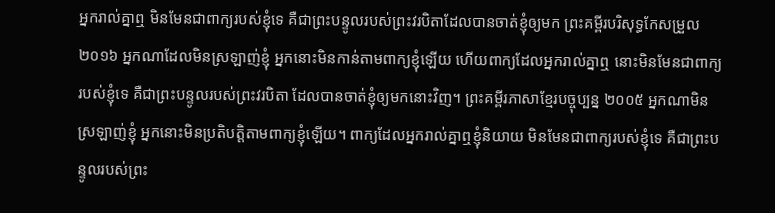អ្នករាល់គ្នាឮ មិនមែនជាពាក្យរបស់ខ្ញុំទេ គឺជាព្រះបន្ទូលរបស់ព្រះវរបិតាដែលបានចាត់ខ្ញុំឲ្យមក ព្រះគម្ពីរបរិសុទ្ធកែសម្រួល ២០១៦ អ្នកណាដែលមិនស្រឡាញ់ខ្ញុំ អ្នកនោះមិនកាន់តាមពាក្យខ្ញុំឡើយ ហើយពាក្យដែលអ្នករាល់គ្នាឮ នោះមិនមែនជាពាក្យរបស់ខ្ញុំទេ គឺជាព្រះបន្ទូលរបស់ព្រះវរបិតា ដែលបានចាត់ខ្ញុំឲ្យមកនោះវិញ។ ព្រះគម្ពីរភាសាខ្មែរបច្ចុប្បន្ន ២០០៥ អ្នកណាមិនស្រឡាញ់ខ្ញុំ អ្នកនោះមិនប្រតិបត្តិតាមពាក្យខ្ញុំឡើយ។ ពាក្យដែលអ្នករាល់គ្នាឮខ្ញុំនិយាយ មិនមែនជាពាក្យរបស់ខ្ញុំទេ គឺជាព្រះបន្ទូលរបស់ព្រះ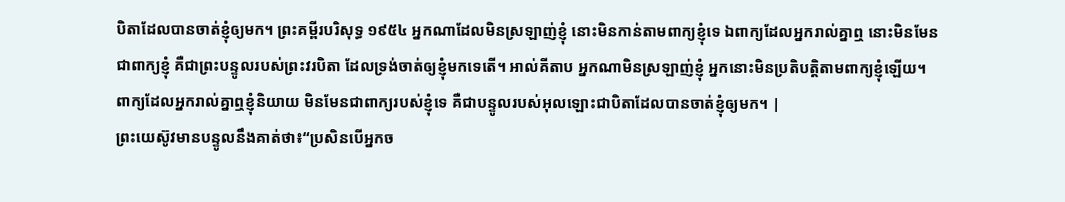បិតាដែលបានចាត់ខ្ញុំឲ្យមក។ ព្រះគម្ពីរបរិសុទ្ធ ១៩៥៤ អ្នកណាដែលមិនស្រឡាញ់ខ្ញុំ នោះមិនកាន់តាមពាក្យខ្ញុំទេ ឯពាក្យដែលអ្នករាល់គ្នាឮ នោះមិនមែនជាពាក្យខ្ញុំ គឺជាព្រះបន្ទូលរបស់ព្រះវរបិតា ដែលទ្រង់ចាត់ឲ្យខ្ញុំមកទេតើ។ អាល់គីតាប អ្នកណាមិនស្រឡាញ់ខ្ញុំ អ្នកនោះមិនប្រតិបត្ដិតាមពាក្យខ្ញុំឡើយ។ ពាក្យដែលអ្នករាល់គ្នាឮខ្ញុំនិយាយ មិនមែនជាពាក្យរបស់ខ្ញុំទេ គឺជាបន្ទូលរបស់អុលឡោះជាបិតាដែលបានចាត់ខ្ញុំឲ្យមក។ |
ព្រះយេស៊ូវមានបន្ទូលនឹងគាត់ថា៖“ប្រសិនបើអ្នកច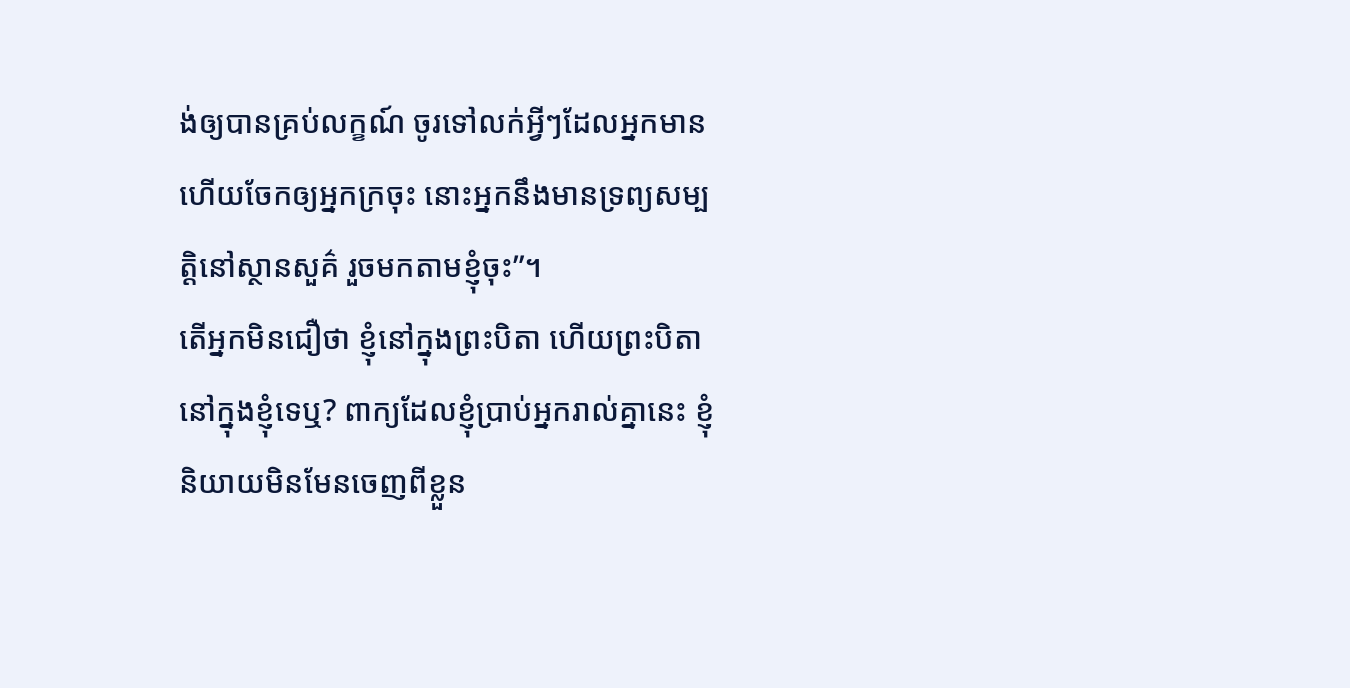ង់ឲ្យបានគ្រប់លក្ខណ៍ ចូរទៅលក់អ្វីៗដែលអ្នកមាន ហើយចែកឲ្យអ្នកក្រចុះ នោះអ្នកនឹងមានទ្រព្យសម្បត្តិនៅស្ថានសួគ៌ រួចមកតាមខ្ញុំចុះ”។
តើអ្នកមិនជឿថា ខ្ញុំនៅក្នុងព្រះបិតា ហើយព្រះបិតានៅក្នុងខ្ញុំទេឬ? ពាក្យដែលខ្ញុំប្រាប់អ្នករាល់គ្នានេះ ខ្ញុំនិយាយមិនមែនចេញពីខ្លួន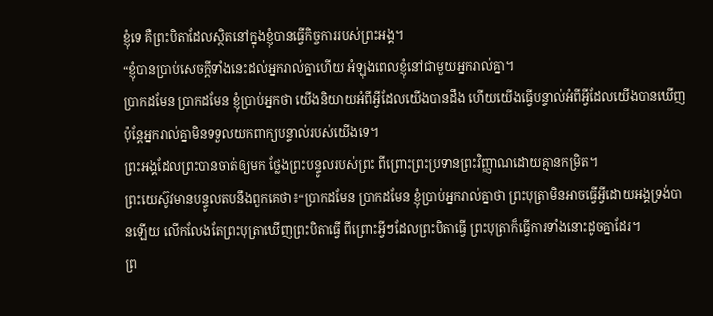ខ្ញុំទេ គឺព្រះបិតាដែលស្ថិតនៅក្នុងខ្ញុំបានធ្វើកិច្ចការរបស់ព្រះអង្គ។
“ខ្ញុំបានប្រាប់សេចក្ដីទាំងនេះដល់អ្នករាល់គ្នាហើយ អំឡុងពេលខ្ញុំនៅជាមួយអ្នករាល់គ្នា។
ប្រាកដមែន ប្រាកដមែន ខ្ញុំប្រាប់អ្នកថា យើងនិយាយអំពីអ្វីដែលយើងបានដឹង ហើយយើងធ្វើបន្ទាល់អំពីអ្វីដែលយើងបានឃើញ ប៉ុន្តែអ្នករាល់គ្នាមិនទទួលយកពាក្យបន្ទាល់របស់យើងទេ។
ព្រះអង្គដែលព្រះបានចាត់ឲ្យមក ថ្លែងព្រះបន្ទូលរបស់ព្រះ ពីព្រោះព្រះប្រទានព្រះវិញ្ញាណដោយគ្មានកម្រិត។
ព្រះយេស៊ូវមានបន្ទូលតបនឹងពួកគេថា៖“ប្រាកដមែន ប្រាកដមែន ខ្ញុំប្រាប់អ្នករាល់គ្នាថា ព្រះបុត្រាមិនអាចធ្វើអ្វីដោយអង្គទ្រង់បានឡើយ លើកលែងតែព្រះបុត្រាឃើញព្រះបិតាធ្វើ ពីព្រោះអ្វីៗដែលព្រះបិតាធ្វើ ព្រះបុត្រាក៏ធ្វើការទាំងនោះដូចគ្នាដែរ។
ព្រ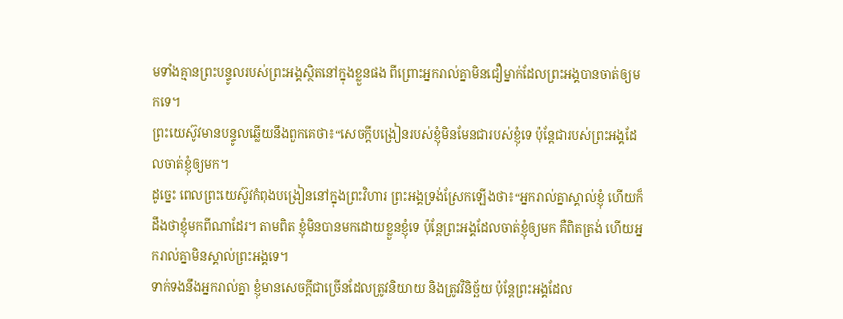មទាំងគ្មានព្រះបន្ទូលរបស់ព្រះអង្គស្ថិតនៅក្នុងខ្លួនផង ពីព្រោះអ្នករាល់គ្នាមិនជឿម្នាក់ដែលព្រះអង្គបានចាត់ឲ្យមកទេ។
ព្រះយេស៊ូវមានបន្ទូលឆ្លើយនឹងពួកគេថា៖“សេចក្ដីបង្រៀនរបស់ខ្ញុំមិនមែនជារបស់ខ្ញុំទេ ប៉ុន្តែជារបស់ព្រះអង្គដែលចាត់ខ្ញុំឲ្យមក។
ដូច្នេះ ពេលព្រះយេស៊ូវកំពុងបង្រៀននៅក្នុងព្រះវិហារ ព្រះអង្គទ្រង់ស្រែកឡើងថា៖“អ្នករាល់គ្នាស្គាល់ខ្ញុំ ហើយក៏ដឹងថាខ្ញុំមកពីណាដែរ។ តាមពិត ខ្ញុំមិនបានមកដោយខ្លួនខ្ញុំទេ ប៉ុន្តែព្រះអង្គដែលចាត់ខ្ញុំឲ្យមក គឺពិតត្រង់ ហើយអ្នករាល់គ្នាមិនស្គាល់ព្រះអង្គទេ។
ទាក់ទងនឹងអ្នករាល់គ្នា ខ្ញុំមានសេចក្ដីជាច្រើនដែលត្រូវនិយាយ និងត្រូវវិនិច្ឆ័យ ប៉ុន្តែព្រះអង្គដែល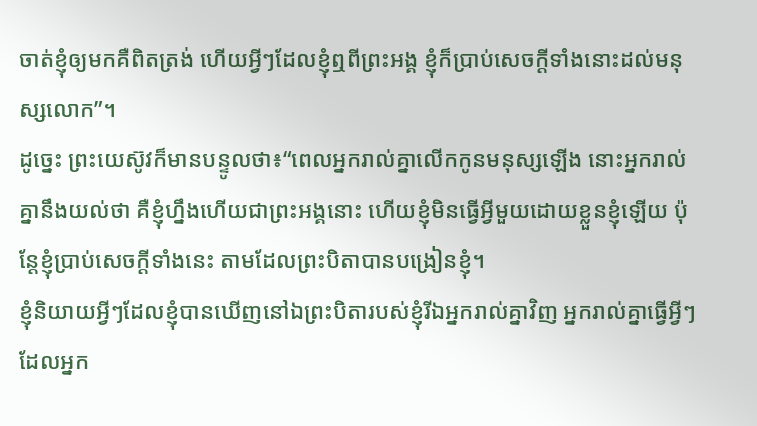ចាត់ខ្ញុំឲ្យមកគឺពិតត្រង់ ហើយអ្វីៗដែលខ្ញុំឮពីព្រះអង្គ ខ្ញុំក៏ប្រាប់សេចក្ដីទាំងនោះដល់មនុស្សលោក”។
ដូច្នេះ ព្រះយេស៊ូវក៏មានបន្ទូលថា៖“ពេលអ្នករាល់គ្នាលើកកូនមនុស្សឡើង នោះអ្នករាល់គ្នានឹងយល់ថា គឺខ្ញុំហ្នឹងហើយជាព្រះអង្គនោះ ហើយខ្ញុំមិនធ្វើអ្វីមួយដោយខ្លួនខ្ញុំឡើយ ប៉ុន្តែខ្ញុំប្រាប់សេចក្ដីទាំងនេះ តាមដែលព្រះបិតាបានបង្រៀនខ្ញុំ។
ខ្ញុំនិយាយអ្វីៗដែលខ្ញុំបានឃើញនៅឯព្រះបិតារបស់ខ្ញុំរីឯអ្នករាល់គ្នាវិញ អ្នករាល់គ្នាធ្វើអ្វីៗដែលអ្នក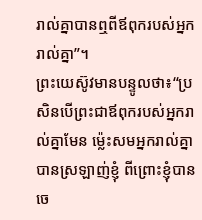រាល់គ្នាបានឮពីឪពុករបស់អ្នករាល់គ្នា”។
ព្រះយេស៊ូវមានបន្ទូលថា៖“ប្រសិនបើព្រះជាឪពុករបស់អ្នករាល់គ្នាមែន ម្ល៉េះសមអ្នករាល់គ្នាបានស្រឡាញ់ខ្ញុំ ពីព្រោះខ្ញុំបានចេ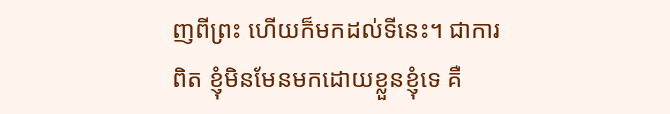ញពីព្រះ ហើយក៏មកដល់ទីនេះ។ ជាការពិត ខ្ញុំមិនមែនមកដោយខ្លួនខ្ញុំទេ គឺ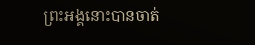ព្រះអង្គនោះបានចាត់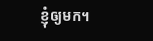ខ្ញុំឲ្យមក។